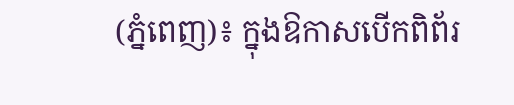(ភ្នំពេញ)៖ ក្នុងឱកាសបើកពិព័រ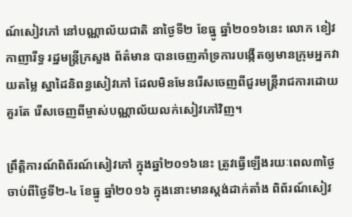ណ៍សៀវភៅ នៅបណ្ណាល័យជាតិ នាថ្ងៃទី២ ខែធ្នូ ឆ្នាំ២០១៦នេះ លោក ខៀវ កាញារីទ្ធ រដ្ឋមន្រ្តីក្រសួង ព័ត៌មាន បានចេញគាំទ្រការបង្កើតឲ្យមានក្រុមអ្នកវាយតម្លៃ ស្នាដៃនិពន្ធសៀវភៅ ដែលមិនមែនរើសចេញពីជួរមន្រ្តីរាជការដោយគួរតែ រើសចេញពីម្ចាស់បណ្ណាល័យលក់សៀវភៅវិញ។

ព្រឹត្តិការណ៍ពិព័រណ៍សៀវភៅ ក្នុងឆ្នាំ២០១៦នេះ ត្រូវធ្វើឡើងរយៈពេល៣ថ្ងៃ ចាប់ពីថ្ងៃទី២-៤ ខែធ្នូ ឆ្នាំ២០១៦ ក្នុងនោះមានស្ដង់ដាក់តាំង ពិព័រណ៍សៀវ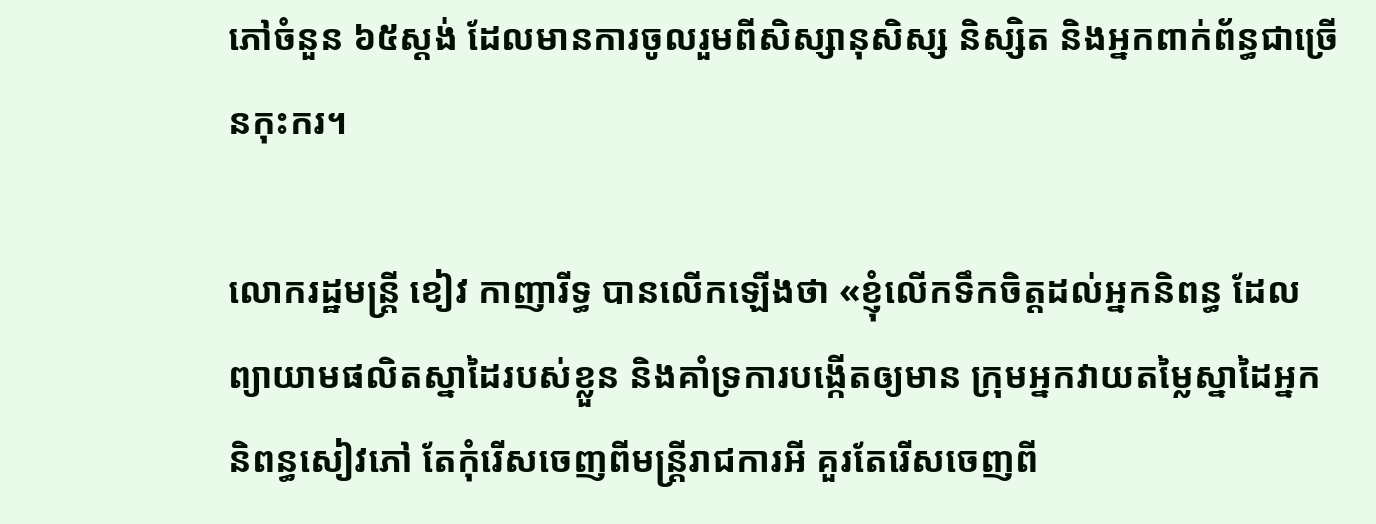ភៅចំនួន ៦៥ស្ដង់ ដែលមានការចូលរួមពីសិស្សានុសិស្ស និស្សិត និងអ្នកពាក់ព័ន្ធជាច្រើនកុះករ។

លោករដ្ឋមន្រ្តី ខៀវ កាញារីទ្ធ បានលើកឡើងថា «ខ្ញុំលើកទឹកចិត្តដល់អ្នកនិពន្ធ ដែលព្យាយាមផលិតស្នាដៃរបស់ខ្លួន និងគាំទ្រការបង្កើតឲ្យមាន ក្រុមអ្នកវាយតម្លៃស្នាដៃអ្នកនិពន្ធសៀវភៅ តែកុំរើសចេញពីមន្រ្តីរាជការអី គួរតែរើសចេញពី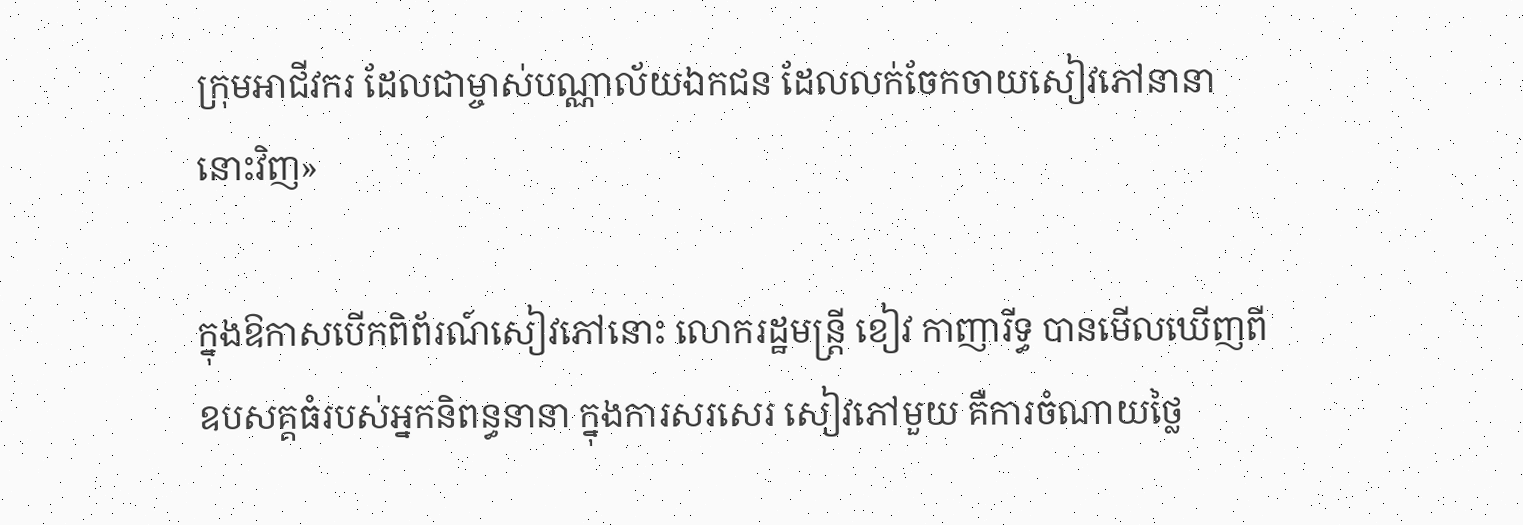ក្រុមអាជីវករ ដែលជាម្ចាស់បណ្ណាល័យឯកជន ដែលលក់ចែកចាយសៀវភៅនានា នោះវិញ»

ក្នុងឱកាសបើកពិព័រណ៍សៀវភៅនោះ លោករដ្ឋមន្រ្តី ខៀវ កាញារីទ្ធ បានមើលឃើញពីឧបសគ្គធំរបស់អ្នកនិពន្ធនានា ក្នុងការសរសេរ សៀវភៅមួយ គឺការចំណាយថ្លៃ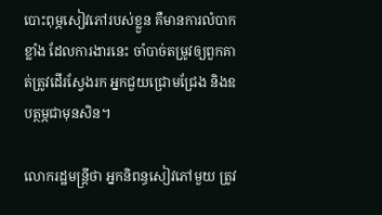បោះពុម្ភសៀវភៅរបស់ខ្លួន គឺមានការលំបាកខ្លាំង ដែលការងារនេះ ចាំបាច់តម្រូវឲ្យពួកគាត់ត្រូវដើរស្វែងរក អ្នកជួយជ្រោមជ្រែង និងឧបត្ថម្ភជាមុនសិន។

លោករដ្ឋមន្រ្តីថា អ្នកនិពន្ធសៀវភៅមួយ ត្រូវ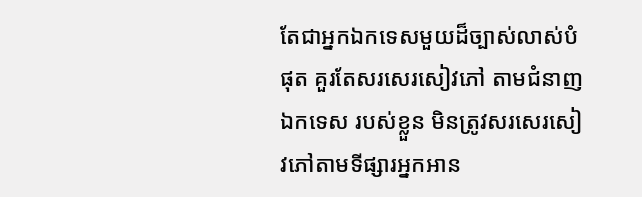តែជាអ្នកឯកទេសមួយដ៏ច្បាស់លាស់បំផុត គួរតែសរសេរសៀវភៅ តាមជំនាញឯកទេស របស់ខ្លួន មិនត្រូវសរសេរសៀវភៅតាមទីផ្សារអ្នកអាន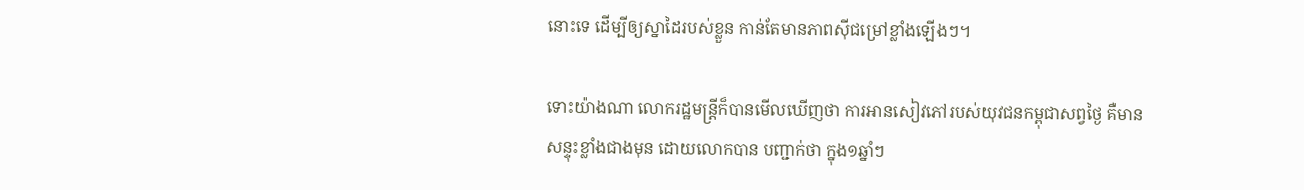នោះទេ ដើម្បីឲ្យស្នាដៃរបស់ខ្លួន កាន់តែមានភាពស៊ីជម្រៅខ្លាំងឡើងៗ។

ទោះយ៉ាងណា លោករដ្ឋមន្រ្តីក៏បានមើលឃើញថា ការអានសៀវភៅរបស់យុវជនកម្ពុជាសព្វថ្ងៃ គឺមានសន្ទុះខ្លាំងជាងមុន ដោយលោកបាន បញ្ជាក់ថា ក្នុង១ឆ្នាំៗ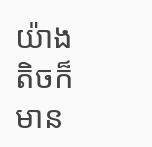យ៉ាងតិចក៏មាន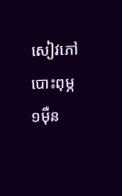សៀវភៅបោះពុម្ភ ១ម៉ឺន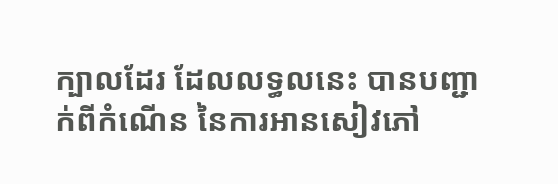ក្បាលដែរ ដែលលទ្ធលនេះ បានបញ្ជាក់ពីកំណើន នៃការអានសៀវភៅ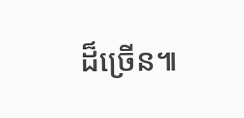ដ៏ច្រើន៕